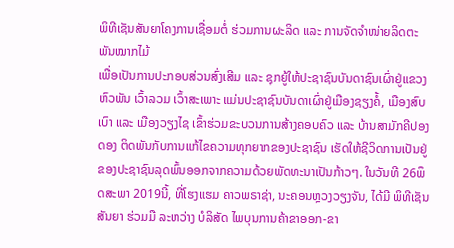ພິທີເຊັນສັນຍາໂຄງການເຊື່ອມຕໍ່ ຮ່ວມການຜະລິດ ແລະ ການຈັດຈຳໜ່າຍລິດຕະພັນໝາກໄມ້
ເພື່ອເປັນການປະກອບສ່ວນສົ່ງເສີມ ແລະ ຊຸກຍູ້ໃຫ້ປະຊາຊົນບັນດາຊົນເຜົ່າຢູ່ແຂວງຫົວພັນ ເວົ້າລວມ ເວົ້າສະເພາະ ແມ່ນປະຊາຊົນບັນດາເຜົ່າຢູ່ເມືອງຊຽງຄໍ້, ເມືອງສົບເບົາ ແລະ ເມືອງວຽງໄຊ ເຂົ້າຮ່ວມຂະບວນການສ້າງຄອບຄົວ ແລະ ບ້ານສາມັກຄີປອງດອງ ຕິດພັນກັບການແກ້ໄຂຄວາມທຸກຍາກຂອງປະຊາຊົນ ເຮັດໃຫ້ຊີວິດການເປັນຢູ່ຂອງປະຊາຊົນລຸດພົ້ນອອກຈາກຄວາມດ້ວຍພັດທະນາເປັນກ້າວໆ. ໃນວັນທີ 26ພຶດສະພາ 2019ນີ້, ທີ່ໂຮງແຮມ ຄາວພຣາຊ່າ, ນະຄອນຫຼວງວຽງຈັນ, ໄດ້ມີ ພິທີເຊັນສັນຍາ ຮ່ວມມື ລະຫວ່າງ ບໍລິສັດ ໄພບຸນການຄ້າຂາອອກ-ຂາ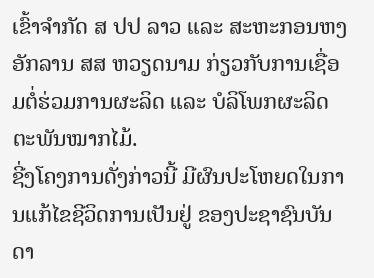ເຂົ້າຈໍາກັດ ສ ປປ ລາວ ແລະ ສະຫະກອນຫງອັກລານ ສສ ຫວຽດນາມ ກ່ຽວກັບການເຊື່ອມຕໍ່ຮ່ວມການຜະລິດ ແລະ ບໍລິໂພກຜະລິດຕະພັນໝາກໄມ້.
ຊີ່ງໂຄງການດັ່ງກ່າວນີ້ ມີຜົນປະໂຫຍດໃນການແກ້ໄຂຊີວິດການເປັນຢູ່ ຂອງປະຊາຊົນບັນດາ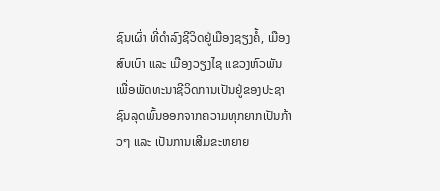ຊົນເຜົ່າ ທີ່ດໍາລົງຊີວິດຢູ່ເມືອງຊຽງຄໍ້, ເມືອງສົບເບົາ ແລະ ເມືອງວຽງໄຊ ແຂວງຫົວພັນ ເພື່ອພັດທະນາຊີວິດການເປັນຢູ່ຂອງປະຊາຊົນລຸດພົ້ນອອກຈາກຄວາມທຸກຍາກເປັນກ້າວໆ ແລະ ເປັນການເສີມຂະຫຍາຍ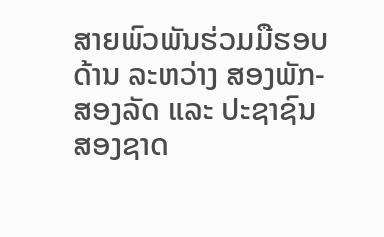ສາຍພົວພັນຮ່ວມມືຮອບດ້ານ ລະຫວ່າງ ສອງພັກ-ສອງລັດ ແລະ ປະຊາຊົນສອງຊາດ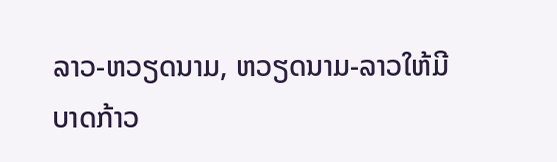ລາວ-ຫວຽດນາມ, ຫວຽດນາມ-ລາວໃຫ້ມີບາດກ້າວ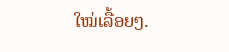ໃໝ່ເລື້ອຍໆ.